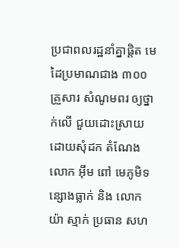ប្រជាពលរដ្ឋនាំគ្នាផ្តិត មេដៃប្រមាណជាង ៣០០ គ្រួសារ សំណូមពរ ឲ្យថ្នាក់លើ ជួយដោះស្រាយ ដោយសុំដក តំណែងលោក អ៊ឹម ពៅ មេភូមិទន្សោងធ្លាក់ និង លោក យ៉ា ស្មាក់ ប្រធាន សហ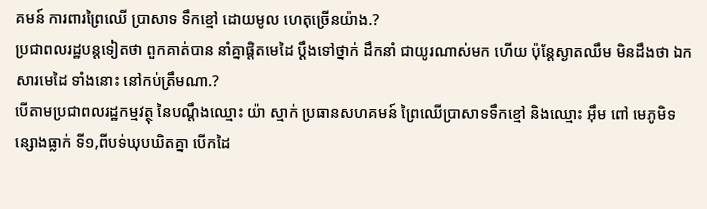គមន៍ ការពារព្រៃឈើ ប្រាសាទ ទឹកខ្មៅ ដោយមូល ហេតុច្រើនយ៉ាង.?
ប្រជាពលរដ្ឋបន្តទៀតថា ពួកគាត់បាន នាំគ្នាផ្ដិតមេដៃ ប្ដឹងទៅថ្នាក់ ដឹកនាំ ជាយូរណាស់មក ហើយ ប៉ុន្តែស្ងាតឈឹម មិនដឹងថា ឯកសារមេដៃ ទាំងនោះ នៅកប់ត្រឹមណា.?
បើតាមប្រជាពលរដ្ឋកម្មវត្ថុ នៃបណ្ដឹងឈ្មោះ យ៉ា ស្មាក់ ប្រធានសហគមន៍ ព្រៃឈើប្រាសាទទឹកខ្មៅ និងឈ្មោះ អ៊ឹម ពៅ មេភូមិទន្សោងធ្លាក់ ទី១,ពីបទ់ឃុបឃិតគ្នា បើកដៃ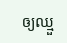ឲ្យឈ្មួ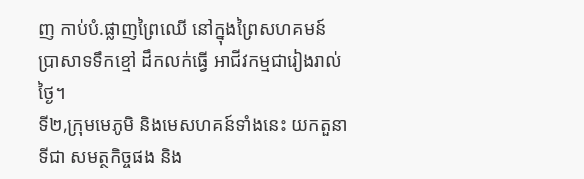ញ កាប់បំ.ផ្លាញព្រៃឈើ នៅក្នុងព្រៃសហគមន៍ប្រាសាទទឹកខ្មៅ ដឹកលក់ធ្វើ អាជីវកម្មជារៀងរាល់ថ្ងៃ។
ទី២,ក្រុមមេភូមិ និងមេសហគន៍ទាំងនេះ យកតួនាទីជា សមត្ថកិច្ចផង និង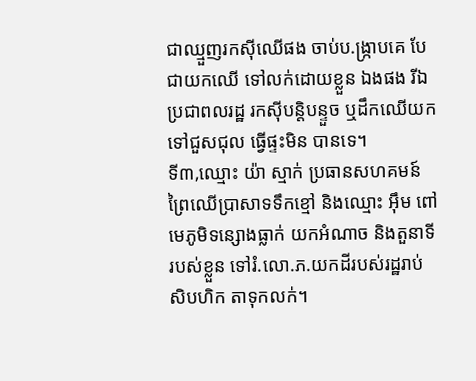ជាឈ្មួញរកស៊ីឈើផង ចាប់ប.ង្ក្រាបគេ បែជាយកឈើ ទៅលក់ដោយខ្លួន ឯងផង រីឯប្រជាពលរដ្ឋ រកស៊ីបន្តិបន្ទួច ឬដឹកឈើយក ទៅជួសជុល ធ្វើផ្ទះមិន បានទេ។
ទី៣,ឈ្មោះ យ៉ា ស្មាក់ ប្រធានសហគមន៍ ព្រៃឈើប្រាសាទទឹកខ្មៅ និងឈ្មោះ អ៊ឹម ពៅ មេភូមិទន្សោងធ្លាក់ យកអំណាច និងតួនាទីរបស់ខ្លួន ទៅរំ.លោ.ភ.យកដីរបស់រដ្ឋរាប់សិបហិក តាទុកលក់។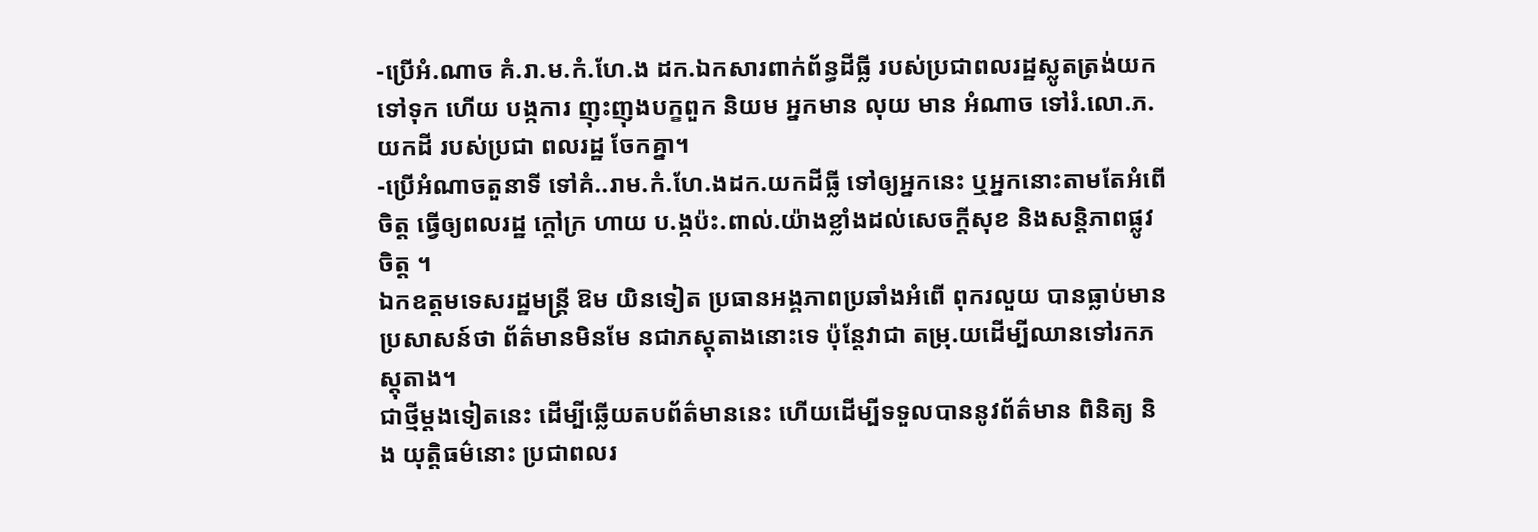-ប្រើអំ.ណាច គំ.រា.ម.កំ.ហែ.ង ដក.ឯកសារពាក់ព័ន្ធដីធ្លី របស់ប្រជាពលរដ្ឋស្លូតត្រង់យកទៅទុក ហើយ បង្កការ ញុះញុងបក្ខពួក និយម អ្នកមាន លុយ មាន អំណាច ទៅរំ.លោ.ភ.យកដី របស់ប្រជា ពលរដ្ឋ ចែកគ្នា។
-ប្រើអំណាចតួនាទី ទៅគំ..រាម.កំ.ហែ.ងដក.យកដីធ្លី ទៅឲ្យអ្នកនេះ ឬអ្នកនោះតាមតែអំពើចិត្ត ធ្វើឲ្យពលរដ្ឋ ក្ដៅក្រ ហាយ ប.ង្កប៉ះ.ពាល់.យ៉ាងខ្លាំងដល់សេចក្ដីសុខ និងសន្តិភាពផ្លូវចិត្ត ។
ឯកឧត្ដមទេសរដ្ឋមន្ត្រី ឱម យិនទៀត ប្រធានអង្គភាពប្រឆាំងអំពើ ពុករលួយ បានធ្លាប់មានប្រសាសន៍ថា ព័ត៌មានមិនមែ នជាភស្ដុតាងនោះទេ ប៉ុន្តែវាជា តម្រុ.យដើម្បីឈានទៅរកភស្ដុតាង។
ជាថ្មីម្ដងទៀតនេះ ដើម្បីឆ្លើយតបព័ត៌មាននេះ ហើយដើម្បីទទួលបាននូវព័ត៌មាន ពិនិត្យ និង យុត្តិធម៌នោះ ប្រជាពលរ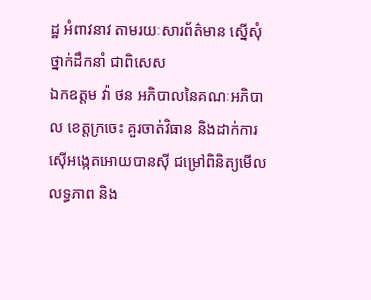ដ្ឋ អំពាវនាវ តាមរយៈសារព័ត៌មាន ស្នើសុំថ្នាក់ដឹកនាំ ជាពិសេស
ឯកឧត្តម វ៉ា ថន អភិបាលនៃគណៈអភិបាល ខេត្តក្រចេះ គួរចាត់វិធាន និងដាក់ការ ស៊ើអង្កេតអោយបានស៊ី ជម្រៅពិនិត្យមើល លទ្ធភាព និង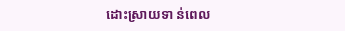ដោះស្រាយទា ន់ពេល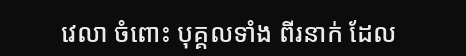វេលា ចំពោះ បុគ្គលទាំង ពីរនាក់ ដែល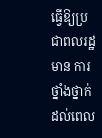ធ្វើឱ្យប្រជាពលរដ្ឋមាន ការថ្នាំងថ្នាក់ ដល់ពេល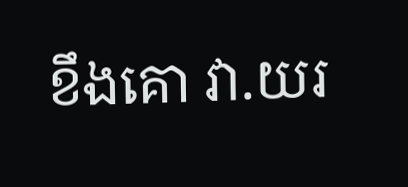ខឹងគោ វា.យរ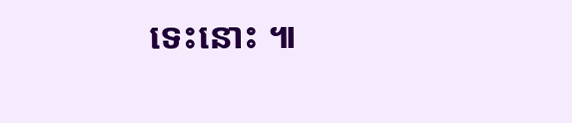ទេះនោះ ៕